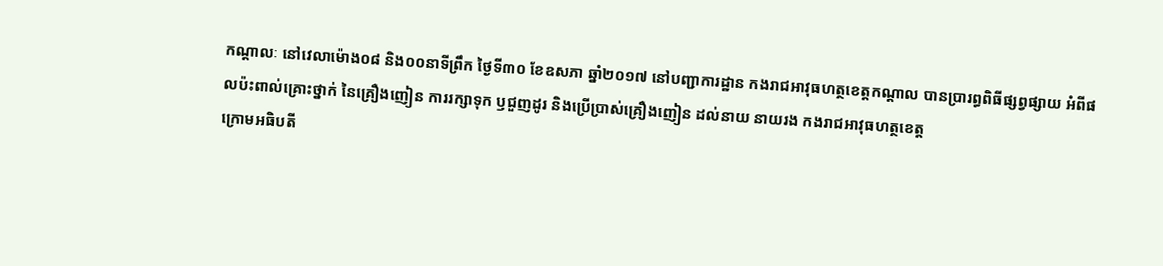កណ្តាលៈ នៅវេលាម៉ោង០៨ និង០០នាទីព្រឹក ថ្ងៃទី៣០ ខែឧសភា ឆ្នាំ២០១៧ នៅបញ្ជាការដ្ឋាន កងរាជអាវុធហត្ថខេត្តកណ្តាល បានប្រារព្ធពិធីផ្សព្វផ្សាយ អំពីផលប៉ះពាល់គ្រោះថ្នាក់ នៃគ្រឿងញៀន ការរក្សាទុក ឫជួញដូរ និងប្រើប្រាស់គ្រឿងញៀន ដល់នាយ នាយរង កងរាជអាវុធហត្ថខេត្ត
ក្រោមអធិបតី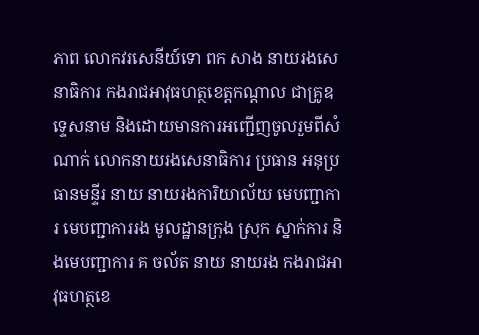ភាព លោកវរសេនីយ៍ទោ ពក សាង នាយរងសេនាធិការ កងរាជអាវុធហត្ថខេត្តកណ្តាល ជាគ្រូឧទ្ទេសនាម និងដោយមានការអញ្ជើញចូលរួមពីសំណាក់ លោកនាយរងសេនាធិការ ប្រធាន អនុប្រធានមន្ទីរ នាយ នាយរងការិយាល័យ មេបញ្ជាការ មេបញ្ជាការរង មូលដ្ឋានក្រុង ស្រុក ស្នាក់ការ និងមេបញ្ជាការ គ ចល័ត នាយ នាយរង កងរាជអាវុធហត្ថខេ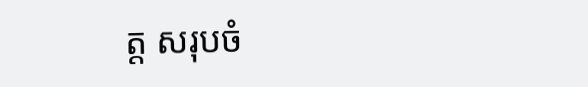ត្ត សរុបចំ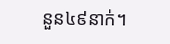នួន៤៩នាក់។